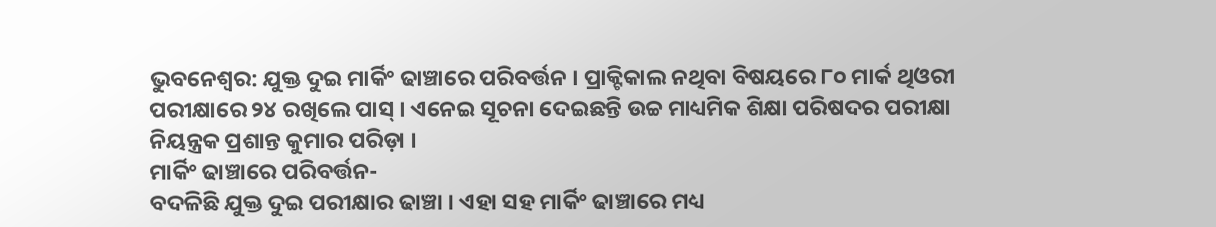ଭୁବନେଶ୍ୱର: ଯୁକ୍ତ ଦୁଇ ମାର୍କିଂ ଢାଞ୍ଚାରେ ପରିବର୍ତ୍ତନ । ପ୍ରାକ୍ଟିକାଲ ନଥିବା ବିଷୟରେ ୮୦ ମାର୍କ ଥିଓରୀ ପରୀକ୍ଷାରେ ୨୪ ରଖିଲେ ପାସ୍ । ଏନେଇ ସୂଚନା ଦେଇଛନ୍ତି ଉଚ୍ଚ ମାଧ୍ୟମିକ ଶିକ୍ଷା ପରିଷଦର ପରୀକ୍ଷା ନିୟନ୍ତ୍ରକ ପ୍ରଶାନ୍ତ କୁମାର ପରିଡ଼ା ।
ମାର୍କିଂ ଢାଞ୍ଚାରେ ପରିବର୍ତ୍ତନ-
ବଦଳିଛି ଯୁକ୍ତ ଦୁଇ ପରୀକ୍ଷାର ଢାଞ୍ଚା । ଏହା ସହ ମାର୍କିଂ ଢାଞ୍ଚାରେ ମଧ୍ୟ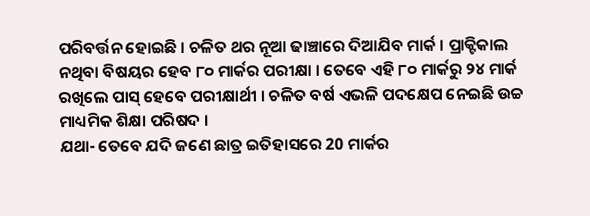ପରିବର୍ତ୍ତନ ହୋଇଛି । ଚଳିତ ଥର ନୂଆ ଢାଞ୍ଚାରେ ଦିଆଯିବ ମାର୍କ । ପ୍ରାକ୍ଟିକାଲ ନଥିବା ବିଷୟର ହେବ ୮୦ ମାର୍କର ପରୀକ୍ଷା । ତେବେ ଏହି ୮୦ ମାର୍କରୁ ୨୪ ମାର୍କ ରଖିଲେ ପାସ୍ ହେବେ ପରୀକ୍ଷାର୍ଥୀ । ଚଳିତ ବର୍ଷ ଏଭଳି ପଦକ୍ଷେପ ନେଇଛି ଉଚ୍ଚ ମାଧ୍ୟମିକ ଶିକ୍ଷା ପରିଷଦ ।
ଯଥା- ତେବେ ଯଦି ଜଣେ ଛାତ୍ର ଇତିହାସରେ 20 ମାର୍କର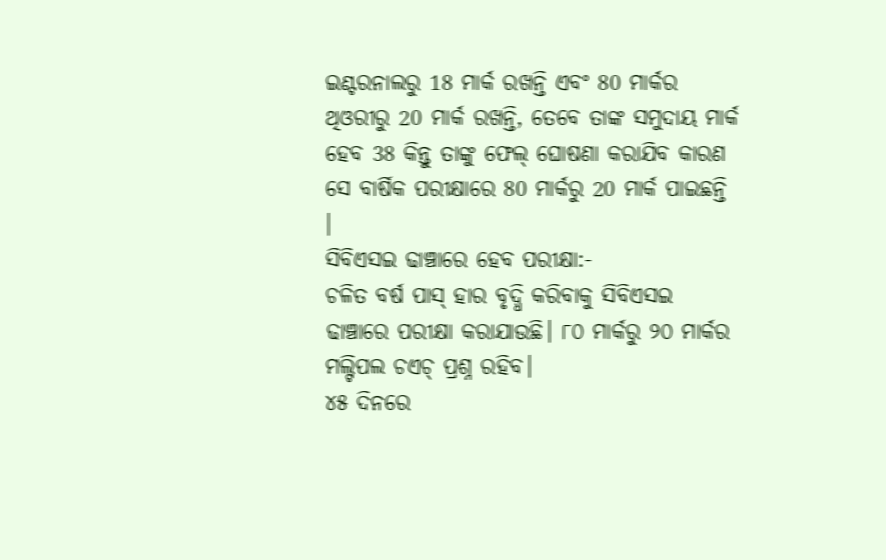ଇଣ୍ଟରନାଲରୁ 18 ମାର୍କ ରଖନ୍ତି ଏବଂ 80 ମାର୍କର ଥିଓରୀରୁ 20 ମାର୍କ ରଖନ୍ତି, ତେବେ ତାଙ୍କ ସମୁଦାୟ ମାର୍କ ହେବ 38 କିନ୍ତୁ ତାଙ୍କୁ ଫେଲ୍ ଘୋଷଣା କରାଯିବ କାରଣ ସେ ବାର୍ଷିକ ପରୀକ୍ଷାରେ 80 ମାର୍କରୁ 20 ମାର୍କ ପାଇଛନ୍ତି ।
ସିବିଏସଇ ଢାଞ୍ଚାରେ ହେବ ପରୀକ୍ଷା:-
ଚଳିତ ବର୍ଷ ପାସ୍ ହାର ବୃଦ୍ଧି କରିବାକୁ ସିବିଏସଇ ଢାଞ୍ଚାରେ ପରୀକ୍ଷା କରାଯାଉଛି। ୮୦ ମାର୍କରୁ ୨୦ ମାର୍କର ମଲ୍ଟିପଲ ଚଏଚ୍ ପ୍ରଶ୍ନ ରହିବ।
୪୫ ଦିନରେ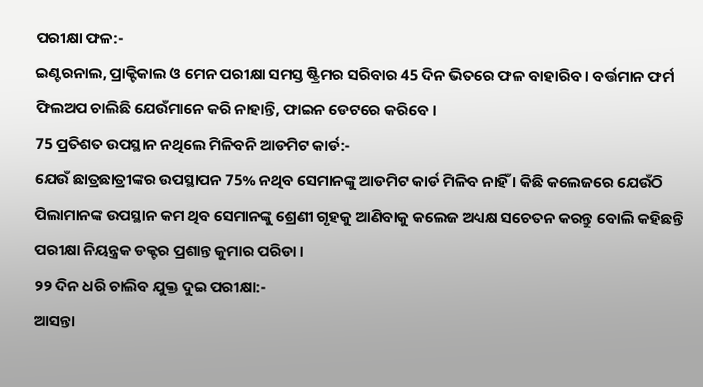ପରୀକ୍ଷା ଫଳ:-
ଇଣ୍ଟରନାଲ, ପ୍ରାକ୍ଟିକାଲ ଓ ମେନ ପରୀକ୍ଷା ସମସ୍ତ ଷ୍ଟ୍ରିମର ସରିବାର 45 ଦିନ ଭିତରେ ଫଳ ବାହାରିବ । ବର୍ତ୍ତମାନ ଫର୍ମ ଫିଲଅପ ଚାଲିଛି ଯେଉଁମାନେ କରି ନାହାନ୍ତି, ଫାଇନ ଡେଟରେ କରିବେ ।
75 ପ୍ରତିଶତ ଉପସ୍ଥାନ ନଥିଲେ ମିଳିବନି ଆଡମିଟ କାର୍ଡ:-
ଯେଉଁ ଛାତ୍ରଛାତ୍ରୀଙ୍କର ଉପସ୍ଥାପନ 75% ନଥିବ ସେମାନଙ୍କୁ ଆଡମିଟ କାର୍ଡ ମିଳିବ ନାହିଁ । କିଛି କଲେଜରେ ଯେଉଁଠି ପିଲାମାନଙ୍କ ଉପସ୍ଥାନ କମ ଥିବ ସେମାନଙ୍କୁ ଶ୍ରେଣୀ ଗୃହକୁ ଆଣିବାକୁ କଲେଜ ଅଧ୍ୟକ୍ଷ ସଚେତନ କରନ୍ତୁ ବୋଲି କହିଛନ୍ତି ପରୀକ୍ଷା ନିୟନ୍ତ୍ରକ ଡକ୍ଟର ପ୍ରଶାନ୍ତ କୁମାର ପରିଡା ।
୨୨ ଦିନ ଧରି ଚାଲିବ ଯୁକ୍ତ ଦୁଇ ପରୀକ୍ଷା:-
ଆସନ୍ତା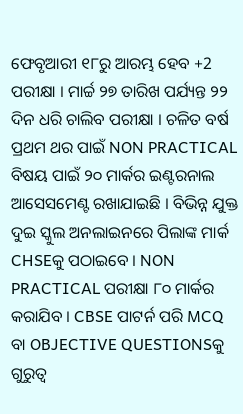ଫେବୃଆରୀ ୧୮ରୁ ଆରମ୍ଭ ହେବ +2 ପରୀକ୍ଷା । ମାର୍ଚ୍ଚ ୨୭ ତାରିଖ ପର୍ଯ୍ୟନ୍ତ ୨୨ ଦିନ ଧରି ଚାଲିବ ପରୀକ୍ଷା । ଚଳିତ ବର୍ଷ ପ୍ରଥମ ଥର ପାଇଁ NON PRACTICAL ବିଷୟ ପାଇଁ ୨୦ ମାର୍କର ଇଣ୍ଟରନାଲ ଆସେସମେଣ୍ଟ ରଖାଯାଇଛି । ବିଭିନ୍ନ ଯୁକ୍ତ ଦୁଇ ସ୍କୁଲ ଅନଲାଇନରେ ପିଲାଙ୍କ ମାର୍କ CHSEକୁ ପଠାଇବେ । NON PRACTICAL ପରୀକ୍ଷା ୮୦ ମାର୍କର କରାଯିବ । CBSE ପାଟର୍ନ ପରି MCQ ବା OBJECTIVE QUESTIONSକୁ ଗୁରୁତ୍ୱ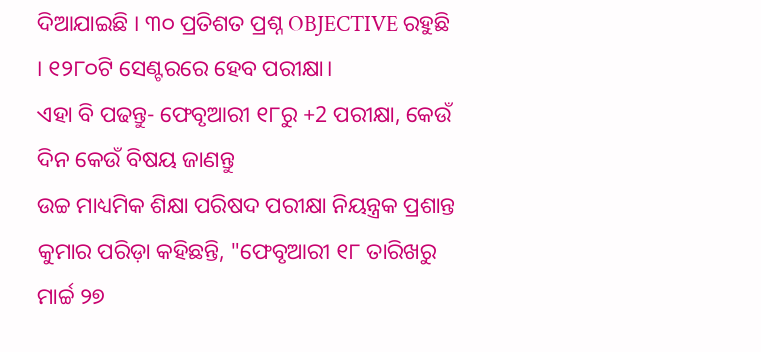ଦିଆଯାଇଛି । ୩୦ ପ୍ରତିଶତ ପ୍ରଶ୍ନ OBJECTIVE ରହୁଛି । ୧୨୮୦ଟି ସେଣ୍ଟରରେ ହେବ ପରୀକ୍ଷା।
ଏହା ବି ପଢନ୍ତୁ- ଫେବୃଆରୀ ୧୮ରୁ +2 ପରୀକ୍ଷା, କେଉଁ ଦିନ କେଉଁ ବିଷୟ ଜାଣନ୍ତୁ
ଉଚ୍ଚ ମାଧ୍ୟମିକ ଶିକ୍ଷା ପରିଷଦ ପରୀକ୍ଷା ନିୟନ୍ତ୍ରକ ପ୍ରଶାନ୍ତ କୁମାର ପରିଡ଼ା କହିଛନ୍ତି, "ଫେବୃଆରୀ ୧୮ ତାରିଖରୁ ମାର୍ଚ୍ଚ ୨୭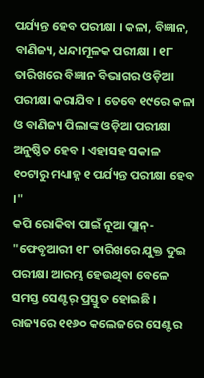ପର୍ଯ୍ୟନ୍ତ ହେବ ପରୀକ୍ଷା । କଳା, ବିଜ୍ଞାନ, ବାଣିଜ୍ୟ, ଧନ୍ଦାମୂଳକ ପରୀକ୍ଷା । ୧୮ ତାରିଖରେ ବିଜ୍ଞାନ ବିଭାଗର ଓଡ଼ିଆ ପରୀକ୍ଷା କରାଯିବ । ତେବେ ୧୯ରେ କଳା ଓ ବାଣିଜ୍ୟ ପିଲାଙ୍କ ଓଡ଼ିଆ ପରୀକ୍ଷା ଅନୁଷ୍ଠିତ ହେବ । ଏହାସହ ସକାଳ ୧୦ଟାରୁ ମଧ୍ୟାହ୍ନ ୧ ପର୍ଯ୍ୟନ୍ତ ପରୀକ୍ଷା ହେବ ।"
କପି ରୋକିବା ପାଇଁ ନୂଆ ପ୍ଲାନ୍-
"ଫେବୃଆରୀ ୧୮ ତାରିଖରେ ଯୁକ୍ତ ଦୁଇ ପରୀକ୍ଷା ଆରମ୍ଭ ହେଉଥିବା ବେଳେ ସମସ୍ତ ସେଣ୍ଟର୍ ପ୍ରସ୍ତୁତ ହୋଇଛି । ରାଜ୍ୟରେ ୧୧୬୦ କଲେଜରେ ସେଣ୍ଟର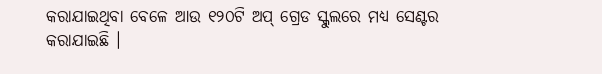କରାଯାଇଥିବା ବେଳେ ଆଉ ୧୨୦ଟି ଅପ୍ ଗ୍ରେଡ ସ୍କୁଲରେ ମଧ୍ୟ ସେଣ୍ଟର କରାଯାଇଛି ।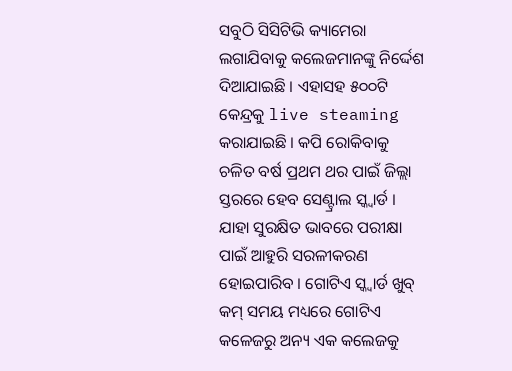ସବୁଠି ସିସିଟିଭି କ୍ୟାମେରା ଲଗାଯିବାକୁ କଲେଜମାନଙ୍କୁ ନିର୍ଦ୍ଦେଶ ଦିଆଯାଇଛି । ଏହାସହ ୫୦୦ଟି କେନ୍ଦ୍ରକୁ live steaming କରାଯାଇଛି । କପି ରୋକିବାକୁ ଚଳିତ ବର୍ଷ ପ୍ରଥମ ଥର ପାଇଁ ଜିଲ୍ଲା ସ୍ତରରେ ହେବ ସେଣ୍ଟ୍ରାଲ ସ୍କ୍ବାର୍ଡ । ଯାହା ସୁରକ୍ଷିତ ଭାବରେ ପରୀକ୍ଷା ପାଇଁ ଆହୁରି ସରଳୀକରଣ ହୋଇପାରିବ । ଗୋଟିଏ ସ୍କ୍ବାର୍ଡ ଖୁବ୍ କମ୍ ସମୟ ମଧ୍ୟରେ ଗୋଟିଏ କଳେଜରୁ ଅନ୍ୟ ଏକ କଲେଜକୁ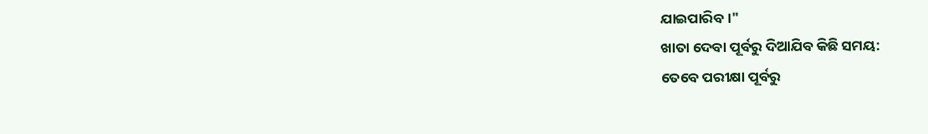ଯାଇପାରିବ ।"
ଖାତା ଦେବା ପୂର୍ବରୁ ଦିଆଯିବ କିଛି ସମୟ:
ତେବେ ପରୀକ୍ଷା ପୂର୍ବରୁ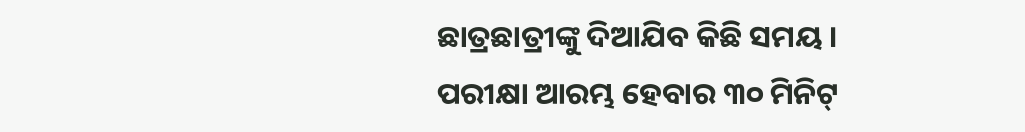ଛାତ୍ରଛାତ୍ରୀଙ୍କୁ ଦିଆଯିବ କିଛି ସମୟ । ପରୀକ୍ଷା ଆରମ୍ଭ ହେବାର ୩୦ ମିନିଟ୍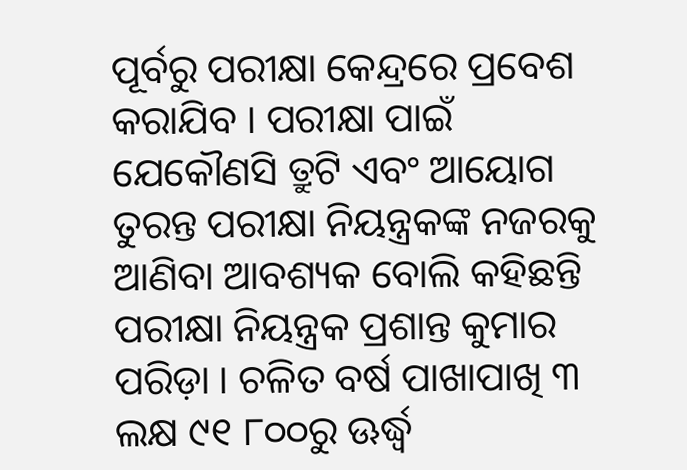ପୂର୍ବରୁ ପରୀକ୍ଷା କେନ୍ଦ୍ରରେ ପ୍ରବେଶ କରାଯିବ । ପରୀକ୍ଷା ପାଇଁ ଯେକୌଣସି ତ୍ରୁଟି ଏବଂ ଆୟୋଗ ତୁରନ୍ତ ପରୀକ୍ଷା ନିୟନ୍ତ୍ରକଙ୍କ ନଜରକୁ ଆଣିବା ଆବଶ୍ୟକ ବୋଲି କହିଛନ୍ତି ପରୀକ୍ଷା ନିୟନ୍ତ୍ରକ ପ୍ରଶାନ୍ତ କୁମାର ପରିଡ଼ା । ଚଳିତ ବର୍ଷ ପାଖାପାଖି ୩ ଲକ୍ଷ ୯୧ ୮୦୦ରୁ ଊର୍ଦ୍ଧ୍ବ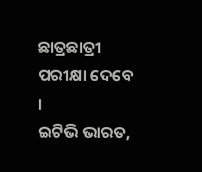ଛାତ୍ରଛାତ୍ରୀ ପରୀକ୍ଷା ଦେବେ ।
ଇଟିଭି ଭାରତ,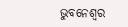ଭୁବନେଶ୍ୱର